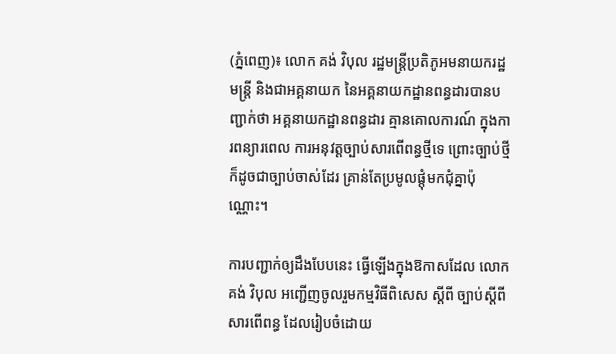(ភ្នំពេញ)៖ លោក គង់ វិបុល រដ្ឋមន្ត្រីប្រតិភូអមនាយករដ្ឋមន្ត្រី និងជាអគ្គនាយក នៃអគ្គនាយកដ្ឋានពន្ធដារបានបញ្ជាក់ថា អគ្គនាយកដ្ឋានពន្ធដារ គ្មានគោលការណ៍ ក្នុងការពន្យារពេល ការអនុវត្តច្បាប់សារពើពន្ធថ្មីទេ ព្រោះច្បាប់ថ្មីក៏ដូចជាច្បាប់ចាស់ដែរ គ្រាន់តែប្រមូលផ្តុំមកជុំគ្នាប៉ុណ្ណោះ។

ការបញ្ជាក់ឲ្យដឹងបែបនេះ ធ្វើឡើងក្នុងឱកាសដែល លោក គង់ វិបុល អញ្ជើញចូលរួមកម្មវិធីពិសេស ស្តីពី ច្បាប់ស្តីពីសារពើពន្ធ ដែលរៀបចំដោយ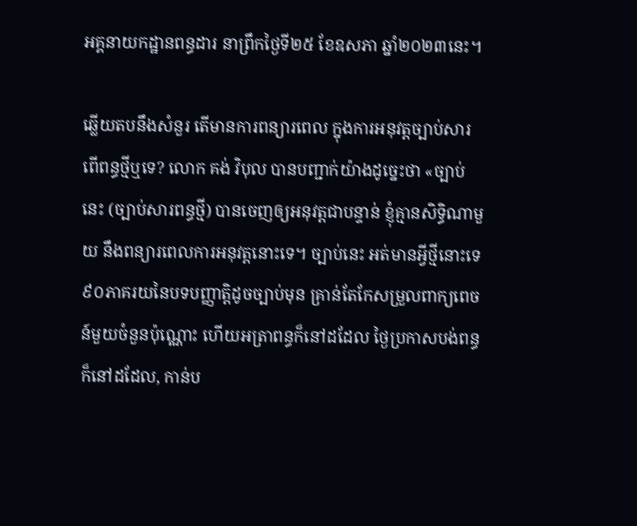អគ្គនាយកដ្ឋានពន្ធដារ នាព្រឹកថ្ងៃទី២៥ ខែឧសភា ឆ្នាំ២០២៣នេះ។

ឆ្លើយតបនឹងសំនួរ តើមានការពន្យារពេល ក្នុងការអនុវត្ដច្បាប់សារពើពន្ធថ្មីឬទេ? លោក គង់ វិបុល បានបញ្ជាក់យ៉ាងដូច្នេះថា «ច្បាប់នេះ (ច្បាប់សារពន្ធថ្មី) បានចេញឲ្យអនុវត្ដជាបន្ទាន់ ខ្ញុំគ្មានសិទ្ធិណាមួយ នឹងពន្យារពេលការអនុវត្ដនោះទេ។ ច្បាប់នេះ អត់មានអ្វីថ្មីនោះទេ ៩០ភាគរយនៃបទបញ្ញាត្ដិដូចច្បាប់មុន គ្រាន់តែកែសម្រួលពាក្យពេចន៍មួយចំនួនប៉ុណ្ណោះ ហើយអត្រាពន្ធក៏នៅដដែល ថ្ងៃប្រកាសបង់ពន្ធក៏នៅដដែល, កាន់ប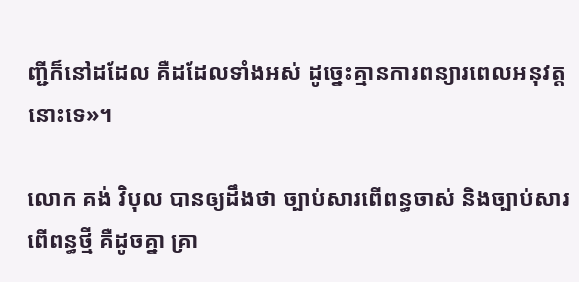ញ្ជីក៏នៅដដែល គឺដដែលទាំងអស់ ដូច្នេះគ្មានការពន្យារពេលអនុវត្ដនោះទេ»។

លោក គង់ វិបុល បានឲ្យដឹងថា ច្បាប់សារពើពន្ធចាស់ និងច្បាប់សារពើពន្ធថ្មី គឺដូចគ្នា គ្រា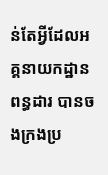ន់តែអ្វីដែលអគ្គនាយកដ្ឋានពន្ធដារ បានចងក្រងប្រ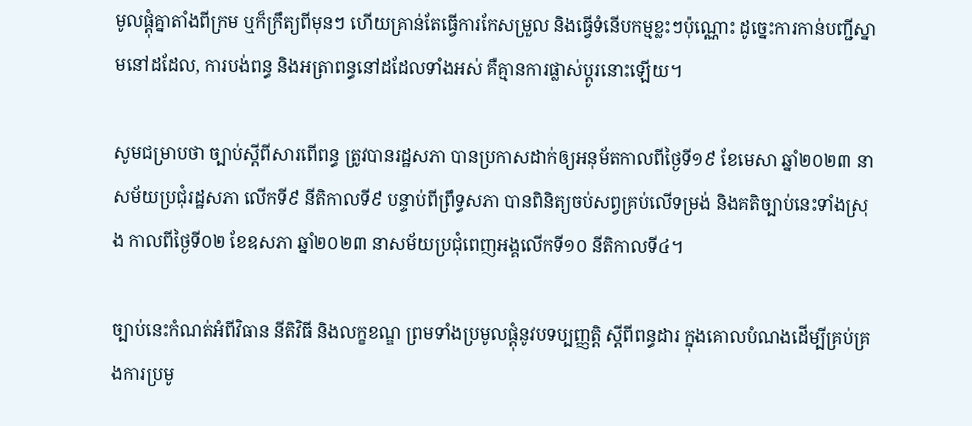មូលផ្ដុំគ្នាតាំងពីក្រម ឬក៏ក្រឹត្យពីមុនៗ ហើយគ្រាន់តែធ្វើការកែសម្រួល និងធ្វើទំនើបកម្មខ្លះៗប៉ុណ្ណោះ ដូច្នេះការកាន់បញ្ជីស្នាមនៅដដែល, ការបង់ពន្ធ និងអត្រាពន្ធនៅដដែលទាំងអស់ គឺគ្មានការផ្លាស់ប្ដូរនោះឡើយ។

សូមជម្រាបថា ច្បាប់ស្ដីពីសារពើពន្ធ ត្រូវបានរដ្ឋសភា បានប្រកាសដាក់ឲ្យអនុម័តកាលពីថ្ងៃទី១៩ ខែមេសា ឆ្នាំ២០២៣ នាសម័យប្រជុំរដ្ឋសភា លើកទី៩ នីតិកាលទី៩ បន្ទាប់ពីព្រឹទ្ធសភា បានពិនិត្យចប់សព្វគ្រប់លើទម្រង់ និងគតិច្បាប់នេះទាំងស្រុង កាលពីថ្ងៃទី០២ ខែឧសភា ឆ្នាំ២០២៣ នាសម័យប្រជុំពេញអង្គលើកទី១០ នីតិកាលទី៤។

ច្បាប់នេះកំណត់អំពីវិធាន នីតិវិធី និងលក្ខខណ្ឌ ព្រមទាំងប្រមូលផ្ដុំនូវបទប្បញ្ញត្ដិ ស្ដីពីពន្ធដារ ក្នុងគោលបំណងដើម្បីគ្រប់គ្រងការប្រមូ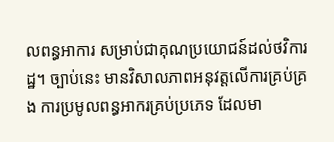លពន្ធអាការ សម្រាប់ជាគុណប្រយោជន៍ដល់ថវិការដ្ឋ។ ច្បាប់នេះ មានវិសាលភាពអនុវត្ដលើការគ្រប់គ្រង ការប្រមូលពន្ធអាករគ្រប់ប្រភេទ ដែលមា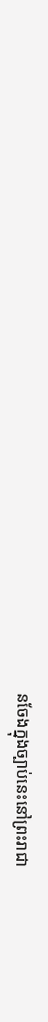នចែងក្នុងច្បាប់នេះនៅព្រះរាជា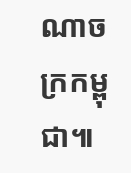ណាចក្រកម្ពុជា៕